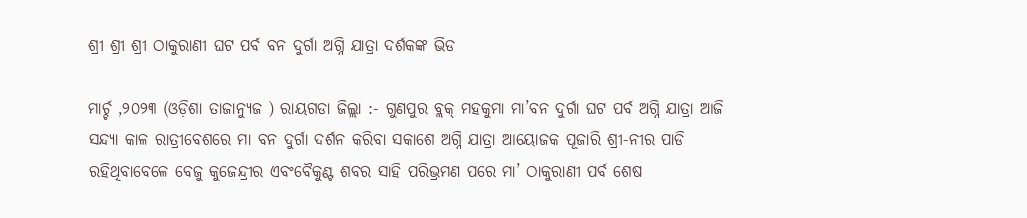ଶ୍ରୀ ଶ୍ରୀ ଶ୍ରୀ ଠାକୁରାଣୀ ଘଟ ପର୍ବ ବନ ଦୁର୍ଗା ଅଗ୍ନି ଯାତ୍ରା ଦର୍ଶକଙ୍କ ଭିଡ

ମାର୍ଚ୍ଚ ,୨୦୨୩ (ଓଡ଼ିଶା ତାଜାନ୍ୟୁଜ ) ରାୟଗଡା ଜିଲ୍ଲା :- ଗୁଣପୁର ବ୍ଲକ୍ ମହକୁମା ମା’ବନ ଦୁର୍ଗା ଘଟ ପର୍ବ ଅଗ୍ନି ଯାତ୍ରା ଆଜି ସନ୍ଦ୍ୟା କାଳ ରାତ୍ରୀବେଶରେ ମା ବନ ଦୁର୍ଗା ଦର୍ଶନ କରିବା ସକାଶେ ଅଗ୍ନି ଯାତ୍ରା ଆୟୋଜକ ପୂଜାରି ଶ୍ରୀ-ନୀର ପାଡି ରହିଥିବାବେଳେ ବେଜୁ କୁଜେନ୍ଦ୍ରୀର ଏବଂବୈକୁଣ୍ଟ ଶବର ସାହି ପରିଭ୍ରମଣ ପରେ ମା’ ଠାକୁରାଣୀ ପର୍ବ ଶେଷ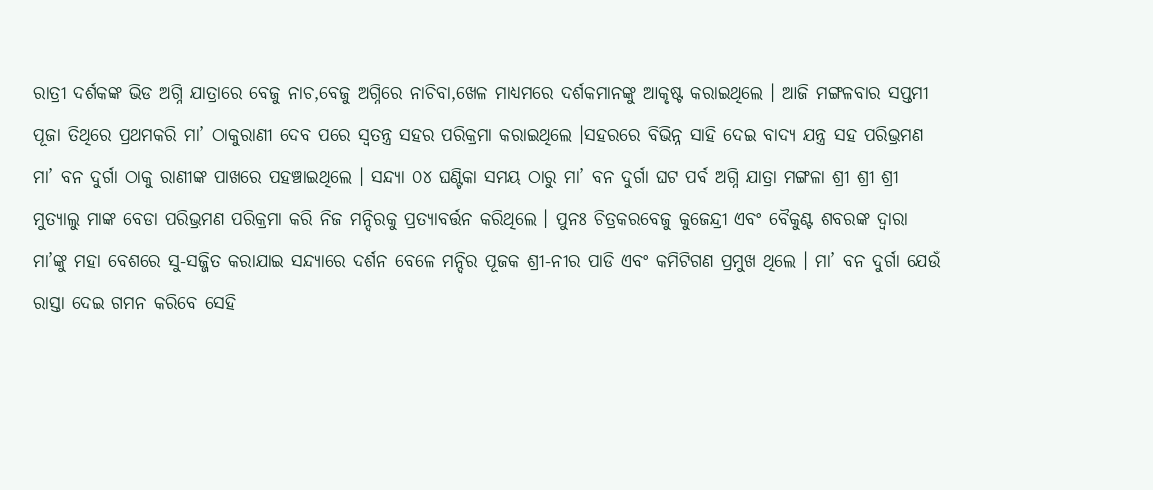ରାତ୍ରୀ ଦର୍ଶକଙ୍କ ଭିଡ ଅଗ୍ନି ଯାତ୍ରାରେ ବେଜୁ ନାଚ,ବେଜୁ ଅଗ୍ନିରେ ନାଚିବା,ଖେଳ ମାଧ୍ୟମରେ ଦର୍ଶକମାନଙ୍କୁ ଆକୃଷ୍ଟ କରାଇଥିଲେ । ଆଜି ମଙ୍ଗଳବାର ସପ୍ତମୀ ପୂଜା ତିଥିରେ ପ୍ରଥମକରି ମା’ ଠାକୁରାଣୀ ଦେବ ପରେ ସ୍ବତନ୍ତ୍ର ସହର ପରିକ୍ରମା କରାଇଥିଲେ ।ସହରରେ ବିଭିନ୍ନ ସାହି ଦେଇ ବାଦ୍ୟ ଯନ୍ତ୍ର ସହ ପରିଭ୍ରମଣ ମା’ ବନ ଦୁର୍ଗା ଠାକୁ ରାଣୀଙ୍କ ପାଖରେ ପହଞ୍ଚାଇଥିଲେ । ସନ୍ଦ୍ୟା ୦୪ ଘଣ୍ଟିକା ସମୟ ଠାରୁ ମା’ ବନ ଦୁର୍ଗା ଘଟ ପର୍ବ ଅଗ୍ନି ଯାତ୍ରା ମଙ୍ଗଳା ଶ୍ରୀ ଶ୍ରୀ ଶ୍ରୀ ମୁତ୍ୟାଲୁ ମାଙ୍କ ବେଡା ପରିଭ୍ରମଣ ପରିକ୍ରମା କରି ନିଜ ମନ୍ଦିରକୁ ପ୍ରତ୍ୟାବର୍ତ୍ତନ କରିଥିଲେ । ପୁନଃ ଚିତ୍ରକରବେଜୁ କୁଜେନ୍ଦ୍ରୀ ଏବଂ ବୈକୁଣ୍ଟ ଶବରଙ୍କ ଦ୍ବାରା ମା’ଙ୍କୁ ମହା ବେଶରେ ସୁ-ସଜ୍ଜିତ କରାଯାଇ ସନ୍ଦ୍ୟାରେ ଦର୍ଶନ ବେଳେ ମନ୍ଦିର ପୂଜକ ଶ୍ରୀ-ନୀର ପାଡି ଏବଂ କମିଟିଗଣ ପ୍ରମୁଖ ଥିଲେ । ମା’ ବନ ଦୁର୍ଗା ଯେଉଁ ରାସ୍ତା ଦେଇ ଗମନ କରିବେ ସେହି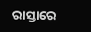ରାସ୍ତାରେ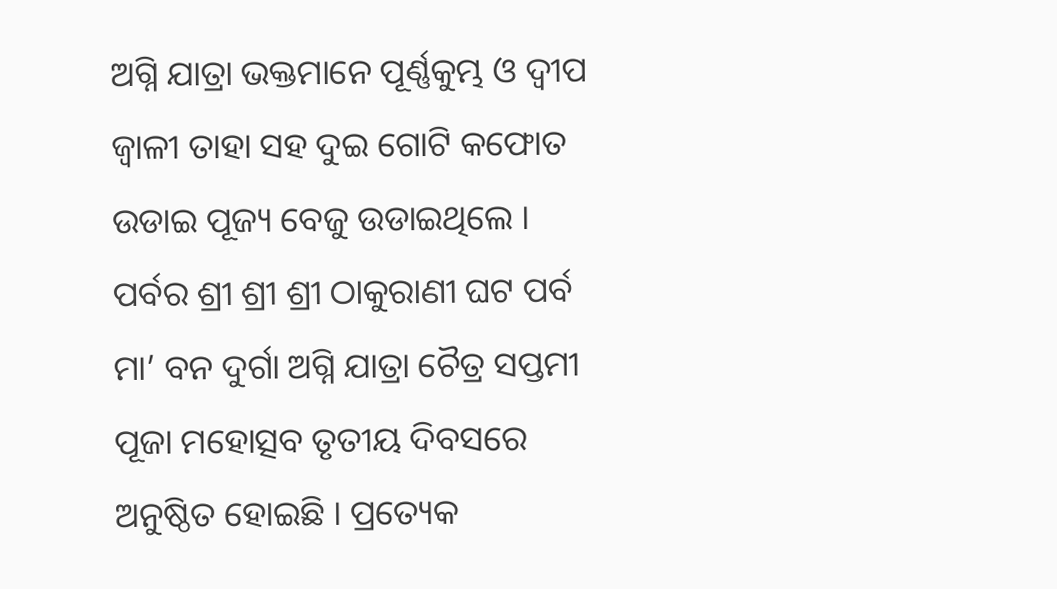ଅଗ୍ନି ଯାତ୍ରା ଭକ୍ତମାନେ ପୂର୍ଣ୍ଣକୁମ୍ଭ ଓ ଦ୍ବୀପ ଜ୍ବାଳୀ ତାହା ସହ ଦୁଇ ଗୋଟି କଫୋତ ଉଡାଇ ପୂଜ୍ୟ ବେଜୁ ଉଡାଇଥିଲେ । ପର୍ବର ଶ୍ରୀ ଶ୍ରୀ ଶ୍ରୀ ଠାକୁରାଣୀ ଘଟ ପର୍ବ ମା’ ବନ ଦୁର୍ଗା ଅଗ୍ନି ଯାତ୍ରା ଚୈତ୍ର ସପ୍ତମୀ ପୂଜା ମହୋତ୍ସବ ତୃତୀୟ ଦିବସରେ ଅନୁଷ୍ଠିତ ହୋଇଛି । ପ୍ରତ୍ୟେକ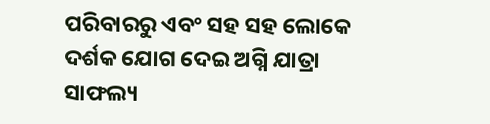ପରିବାରରୁ ଏବଂ ସହ ସହ ଲୋକେ ଦର୍ଶକ ଯୋଗ ଦେଇ ଅଗ୍ନି ଯାତ୍ରା ସାଫଲ୍ୟ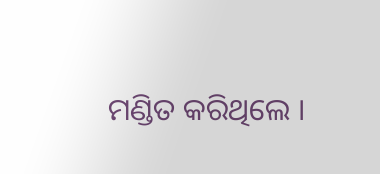ମଣ୍ଡିତ କରିଥିଲେ ।